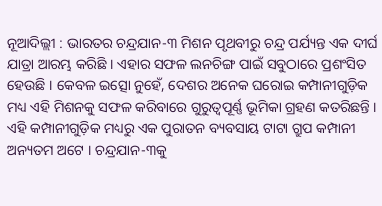ନୂଆଦିଲ୍ଲୀ : ଭାରତର ଚନ୍ଦ୍ରଯାନ-୩ ମିଶନ ପୃଥବୀରୁ ଚନ୍ଦ୍ର ପର୍ଯ୍ୟନ୍ତ ଏକ ଦୀର୍ଘ ଯାତ୍ରା ଆରମ୍ଭ କରିଛି । ଏହାର ସଫଳ ଲନଚିଙ୍ଗ ପାଇଁ ସବୁଠାରେ ପ୍ରଶଂସିତ ହେଉଛି । କେବଳ ଇତ୍ସୋ ନୁହେଁ, ଦେଶର ଅନେକ ଘରୋଇ କମ୍ପାନୀଗୁଡ଼ିକ ମଧ୍ୟ ଏହି ମିଶନକୁ ସଫଳ କରିବାରେ ଗୁରୁତ୍ୱପୂର୍ଣ୍ଣ ଭୂମିକା ଗ୍ରହଣ କତରିଛନ୍ତି । ଏହି କମ୍ପାନୀଗୁଡ଼ିକ ମଧ୍ୟରୁ ଏକ ପୁରାତନ ବ୍ୟବସାୟ ଟାଟା ଗ୍ରୁପ କମ୍ପାନୀ ଅନ୍ୟତମ ଅଟେ । ଚନ୍ଦ୍ରଯାନ-୩କୁ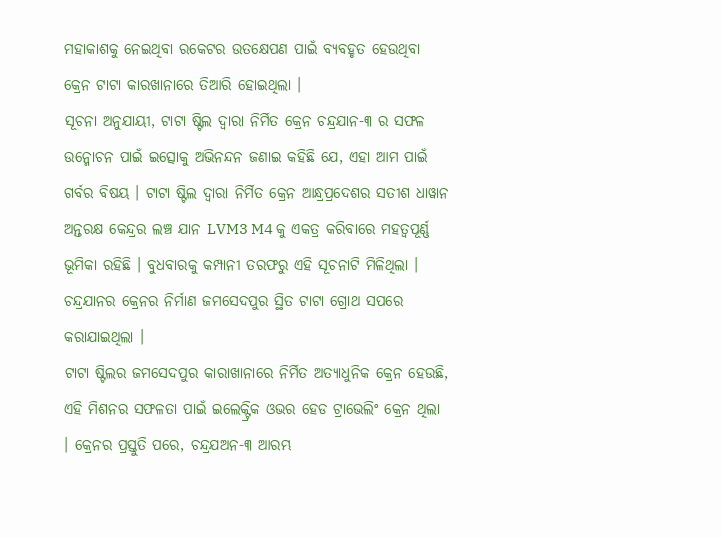ମହାକାଶକୁ ନେଇଥିବା ରକେଟର ଉତକ୍ଷେପଣ ପାଇଁ ବ୍ୟବହୃତ ହେଉଥିବା କ୍ରେନ ଟାଟା କାରଖାନାରେ ତିଆରି ହୋଇଥିଲା ।
ସୂଚନା ଅନୁଯାୟୀ, ଟାଟା ଷ୍ଟିଲ ଦ୍ୱାରା ନିର୍ମିତ କ୍ରେନ ଚନ୍ଦ୍ରଯାନ-୩ ର ସଫଳ ଉନ୍ମୋଚନ ପାଇଁ ଇତ୍ସୋକୁ ଅଭିନନ୍ଦନ ଜଣାଇ କହିଛି ଯେ, ଏହା ଆମ ପାଇଁ ଗର୍ବର ବିଷୟ । ଟାଟା ଷ୍ଟିଲ ଦ୍ୱାରା ନିର୍ମିତ କ୍ରେନ ଆନ୍ଧ୍ରପ୍ରଦେଶର ସତୀଶ ଧାୱାନ ଅନ୍ତରକ୍ଷ କେନ୍ଦ୍ରର ଲଞ୍ଚ ଯାନ LVM3 M4 କୁ ଏକତ୍ର କରିବାରେ ମହତ୍ୱପୂର୍ଣ୍ଣ ଭୂମିକା ରହିଛି । ବୁଧବାରକୁ କମ୍ପାନୀ ତରଫରୁ ଏହି ସୂଚନାଟି ମିଳିଥିଲା । ଚନ୍ଦ୍ରଯାନର କ୍ରେନର ନିର୍ମାଣ ଜମସେଦପୁର ସ୍ଥିତ ଟାଟା ଗ୍ରୋଥ ସପରେ କରାଯାଇଥିଲା ।
ଟାଟା ଷ୍ଟିଲର ଜମସେଦପୁର କାରାଖାନାରେ ନିର୍ମିତ ଅତ୍ୟାଧୁନିକ କ୍ରେନ ହେଉଛି, ଏହି ମିଶନର ସଫଳତା ପାଇଁ ଇଲେକ୍ଟ୍ରିକ ଓଭର ହେଡ ଟ୍ରାଭେଲିଂ କ୍ରେନ ଥିଲା । କ୍ରେନର ପ୍ରସ୍ତୁତି ପରେ, ଚନ୍ଦ୍ରଯଅନ-୩ ଆରମ୍ଭ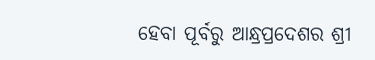ହେବା ପୂର୍ବରୁ ଆନ୍ଧ୍ରପ୍ରଦେଶର ଶ୍ରୀ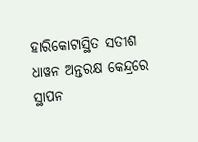ହାରିକୋଟାସ୍ଥିତ ସତୀଶ ଧାୱନ ଅନ୍ତରକ୍ଷ କେନ୍ଦ୍ରରେ ସ୍ଥାପନ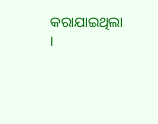କରାଯାଇଥିଲା ।